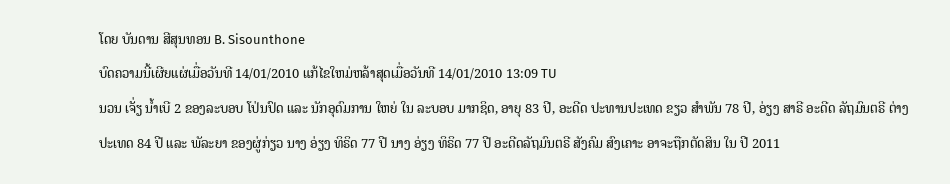ໂດຍ ບັນດານ ສີສຸນທອນ B. Sisounthone
ບົດຄວາມນີ້ເຜີຍແຜ່ເມື່ອວັນທີ 14/01/2010 ແກ້ໄຂໃຫມ່ຫລ້າສຸດເມື່ອວັນທີ 14/01/2010 13:09 TU
ນວນ ເຈັ່ຽ ນໍ້າເບີ 2 ຂອງລະບອບ ໂປ່ນປົດ ແລະ ນັກອຸດົມການ ໃຫຍ່ ໃນ ລະບອບ ມາກຊິດ, ອາຍຸ 83 ປີ, ອະດີດ ປະທານປະເທດ ຂຽວ ສຳພັນ 78 ປີ, ອ່ຽງ ສາຣີ ອະດີດ ລັຖມົນຕຣີ ຕ່າງປະເທດ 84 ປີ ແລະ ພັລະຍາ ຂອງຜູ່ກ່ຽວ ນາງ ອ່ຽງ ທິຣິດ 77 ປີ ນາງ ອ່ຽງ ທິຣິດ 77 ປີ ອະດີດລັຖມົນຕຣີ ສັງຄົມ ສົງເຄາະ ອາຈະຖືກຕັດສິນ ໃນ ປີ 2011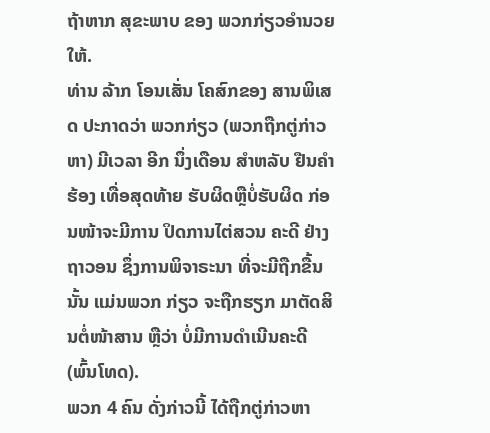ຖ້າຫາກ ສຸຂະພາບ ຂອງ ພວກກ່ຽວອຳນວຍໃຫ້.
ທ່ານ ລ້າກ ໂອນເສັ່ນ ໂຄສົກຂອງ ສານພິເສດ ປະກາດວ່າ ພວກກ່ຽວ (ພວກຖືກຕູ່ກ່າວຫາ) ມີເວລາ ອີກ ນຶ່ງເດືອນ ສຳຫລັບ ຢືນຄຳຮ້ອງ ເທື່ອສຸດທ້າຍ ຮັບຜິດຫຼືບໍ່ຮັບຜິດ ກ່ອນໜ້າຈະມີການ ປິດການໄຕ່ສວນ ຄະດີ ຢ່າງຖາວອນ ຊຶ່ງການພິຈາຣະນາ ທີ່ຈະມີຖືກຂື້ນນັ້ນ ແມ່ນພວກ ກ່ຽວ ຈະຖືກຮຽກ ມາຕັດສິນຕໍ່ໜ້າສານ ຫຼືວ່າ ບໍ່ມີການດຳເນີນຄະດີ (ພົ້ນໂທດ).
ພວກ 4 ຄົນ ດັ່ງກ່າວນີ້ ໄດ້ຖືກຕູ່ກ່າວຫາ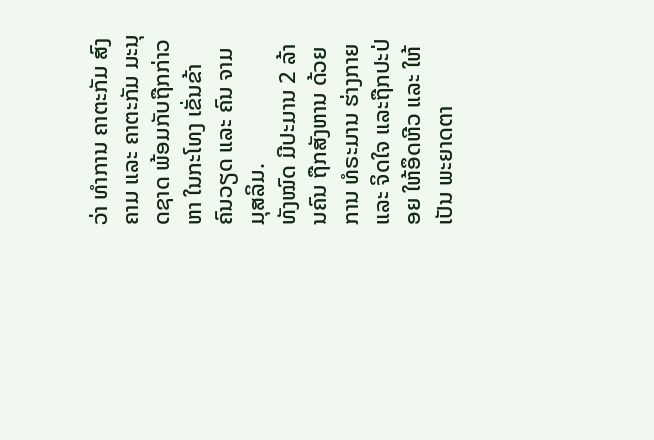ວ່າ ທຳການ ຄາຕະກັມ ສົງຄາມ ແລະ ຄາຕະກັມ ມະນຸດຊາດ ພ້ອມກັບຖືກກ່າວຫາ ໃນກະໂທງ ເຂັ່ນຂ້າ ຄົນວຽດ ແລະ ຄົນ ຈາມ ມຸສລິມ.
ທັງໝົດ ມີປະມານ 2 ລ້ານຄົນ ຖືກສັງຫານ ດ້ວຍການ ທໍຣະມານ ຮ່າງກາຍ ແລະ ຈິດໃຈ ແລະຖືກປະປ່ອຍ ໃຫ້ອຶດຫີວ ແລະ ໃຫ້ເປັນ ພະຍາດຕາ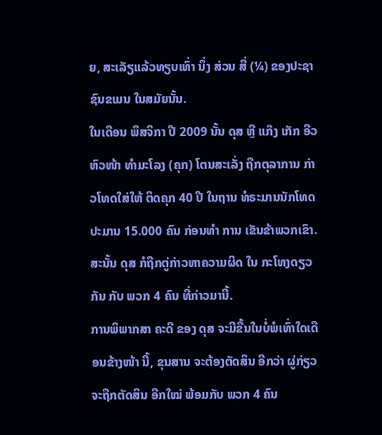ຍ, ສະເລັຽແລ້ວທຽບເທົ່າ ນຶ່ງ ສ່ວນ ສີ່ (¼) ຂອງປະຊາ ຊົນຂເມນ ໃນສມັຍນັ້ນ.
ໃນເດືອນ ພຶສຈິກາ ປີ 2009 ນັ້ນ ດຸສ ຫຼື ແກ໊ງ ເກັກ ອີວ ຫົວໜ້າ ທຳມະໂລງ (ຄຸກ) ໂຕນສະເລັ່ງ ຖືກຕຸລາການ ກ່າວໂທດໃສ່ໃຫ້ ຕິດຄຸກ 40 ປີ ໃນຖານ ທໍຣະມານນັກໂທດ ປະມານ 15.000 ຄົນ ກ່ອນທຳ ການ ເຂັນຂ້າພວກເຂົາ. ສະນັ້ນ ດຸສ ກໍຖືກຕູ່ກ່າວຫາຄວາມຜິດ ໃນ ກະໂທງດຽວກັນ ກັບ ພວກ 4 ຄົນ ທີ່ກ່າວມານີ້.
ການພິພາກສາ ຄະດີ ຂອງ ດຸສ ຈະມີຂື້ນໃນບໍ່ພໍເທົ່າໃດເດືອນຂ້າງໜ້າ ນີ້, ຂຸນສານ ຈະຕ້ອງຕັດສິນ ອີກວ່າ ຜູ່ກ່ຽວ ຈະຖືກຕັດສິນ ອີກໃໝ່ ພ້ອມກັບ ພວກ 4 ຄົນ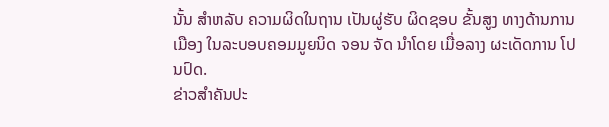ນັ້ນ ສຳຫລັບ ຄວາມຜິດໃນຖານ ເປັນຜູ່ຮັບ ຜິດຊອບ ຂັ້ນສູງ ທາງດ້ານການເມືອງ ໃນລະບອບຄອມມູຍນິດ ຈອນ ຈັດ ນຳໂດຍ ເມື່ອລາງ ຜະເດັດການ ໂປນປົດ.
ຂ່າວສຳຄັນປະ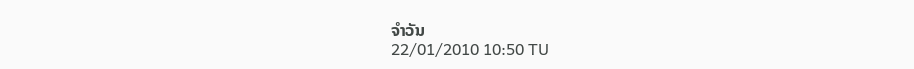ຈຳວັນ
22/01/2010 10:50 TU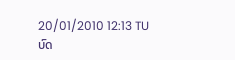20/01/2010 12:13 TU
ບົດ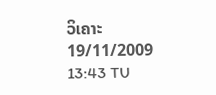ວິເຄາະ
19/11/2009 13:43 TU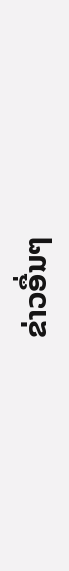ຂ່າວອື່ນໆ